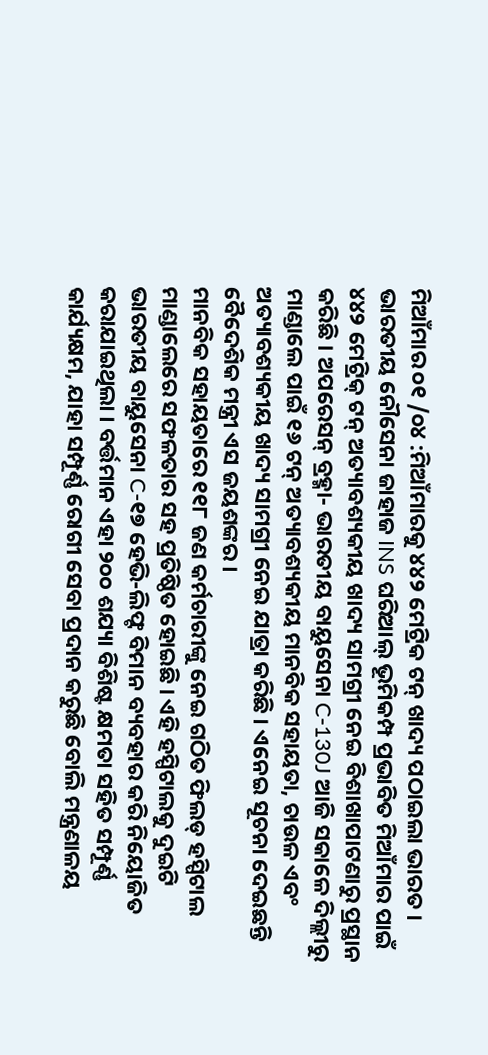ମିଆଁମାର ୦୧ /୦୪ :ମିଆଁମାରକୁ ୪୪୨ ମେଟ୍ରିକ ଟନ୍ ଖାଦ୍ୟ ପଠାଇଲା ଭାରତ । ଭାରତୀୟ ନୌସେନା ଜାହାଜ INS ଘରିଆଲ୍ ଭୂମିକମ୍ପ ପ୍ରଭାବିତ ମିଆଁମାର ପାଇଁ ୪୪୨ ମେଟ୍ରିକ୍ ଟନ୍ ଅତ୍ୟାବଶ୍ୟକୀୟ ଖାଦ୍ୟ ସାମଗ୍ରୀ ନେଇ ବିଶାଖାପାଟଣାରୁ ପ୍ରସ୍ଥାନ କରିଛି । ଅପରେସନ୍ ବ୍ରହ୍ମା- ଭାରତୀୟ ବାୟୁସେନା C-130J ଆଜି ସକାଳେ ଦିଲ୍ଲୀରୁ ମାଣ୍ଡାଲେ ପାଇଁ ୧୬ ଟନ୍ ଅତ୍ୟାବଶ୍ୟକୀୟ ମାନବିକ ସହାୟତା, ଚାଉଳ ଏବଂ ଅତ୍ୟାବଶ୍ୟକୀୟ ଖାଦ୍ୟ ସାମଗ୍ରୀ ନେଇ ଯାତ୍ରା କରିଛି । ଏନେଇ ସୂଚନା ଦେଇଛନ୍ତି ବୈଦେଶିକ ମନ୍ତ୍ରୀ ଏସ ଜୟଶଙ୍କର ।
ମାନବିକ ସହାୟତାରେ ୧୧୮ ଜଣ କର୍ମଚାରୀଙ୍କୁ ନେଇ ଗଠିତ ଫିଲଡ୍ ହସ୍ପିଟାଲ ମାଣ୍ଡାଲେରେ ସଫଳତାର ସହ ପ୍ରତିଷ୍ଠିତ ହୋଇଛି । ଏହି ହସ୍ପିଟାଲକୁ ଦୁଇଟି ଭାରତୀୟ ବାୟୁସେନା C-୧୭ ହେଭି-ଲିଫ୍ଟ ବିମାନ ବ୍ୟବହାର କରି ନିୟୋଜିତ କରାଯାଇଥିଲା । ବର୍ତ୍ତମାନ ଏହା ୨୦୦ ଶଯ୍ୟା ବିଶିଷ୍ଟ କ୍ଷମତା ସହିତ ସମ୍ପୂର୍ଣ୍ଣ କାର୍ଯ୍ୟକ୍ଷମ, ଯାହା ସମ୍ପୂର୍ଣ୍ଣ ରୋଗୀ ସେବା ପ୍ରଦାନ କରୁଛି ବୋଲି ମନ୍ତ୍ରଣାଳୟ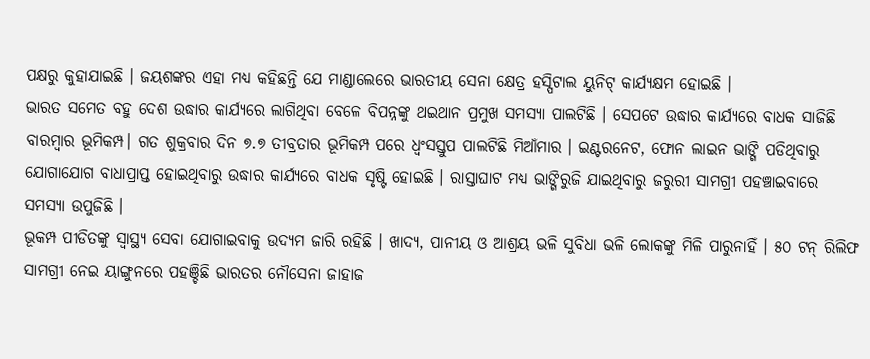ପକ୍ଷରୁ କୁହାଯାଇଛି । ଜୟଶଙ୍କର ଏହା ମଧ୍ୟ କହିଛନ୍ତି ଯେ ମାଣ୍ଡାଲେରେ ଭାରତୀୟ ସେନା କ୍ଷେତ୍ର ହସ୍ପିଟାଲ ୟୁନିଟ୍ କାର୍ଯ୍ୟକ୍ଷମ ହୋଇଛି ।
ଭାରତ ସମେତ ବହୁ ଦେଶ ଉଦ୍ଧାର କାର୍ଯ୍ୟରେ ଲାଗିଥିବା ବେଳେ ବିପନ୍ନଙ୍କୁ ଥଇଥାନ ପ୍ରମୁଖ ସମସ୍ୟା ପାଲଟିଛି । ସେପଟେ ଉଦ୍ଧାର କାର୍ଯ୍ୟରେ ବାଧକ ସାଜିଛି ବାରମ୍ବାର ଭୂମିକମ୍ପ। ଗତ ଶୁକ୍ରବାର ଦିନ ୭.୭ ତୀବ୍ରତାର ଭୂମିକମ୍ପ ପରେ ଧ୍ୱଂସସ୍ତୁପ ପାଲଟିଛି ମିଆଁମାର । ଇଣ୍ଟରନେଟ, ଫୋନ ଲାଇନ ଭାଙ୍ଗି ପଡିଥିବାରୁ ଯୋଗାଯୋଗ ବାଧାପ୍ରାପ୍ତ ହୋଇଥିବାରୁ ଉଦ୍ଧାର କାର୍ଯ୍ୟରେ ବାଧକ ସୃଷ୍ଟି ହୋଇଛି । ରାସ୍ତାଘାଟ ମଧ୍ୟ ଭାଙ୍ଗିରୁଜି ଯାଇଥିବାରୁ ଜରୁରୀ ସାମଗ୍ରୀ ପହଞ୍ଚାଇବାରେ ସମସ୍ୟା ଉପୁଜିଛି ।
ଭୂକମ୍ପ ପୀଡିତଙ୍କୁ ସ୍ୱାସ୍ଥ୍ୟ ସେବା ଯୋଗାଇବାକୁ ଉଦ୍ୟମ ଜାରି ରହିଛି । ଖାଦ୍ୟ, ପାନୀୟ ଓ ଆଶ୍ରୟ ଭଳି ସୁବିଧା ଭଳି ଲୋକଙ୍କୁ ମିଳି ପାରୁନାହିଁ । ୫୦ ଟନ୍ ରିଲିଫ ସାମଗ୍ରୀ ନେଇ ୟାଙ୍ଗୁନରେ ପହଞ୍ଚିଛି ଭାରତର ନୌସେନା ଜାହାଜ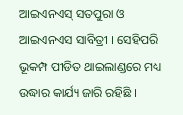ଆଇଏନଏସ୍ ସତପୁରା ଓ ଆଇଏନଏସ ସାବିତ୍ରୀ । ସେହିପରି ଭୂକମ୍ପ ପୀଡିତ ଥାଇଲାଣ୍ଡରେ ମଧ୍ୟ ଉଦ୍ଧାର କାର୍ଯ୍ୟ ଜାରି ରହିଛି ।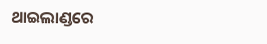ଥାଇଲାଣ୍ଡରେ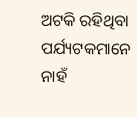ଅଟକି ରହିଥିବା ପର୍ଯ୍ୟଟକମାନେ ନାହଁ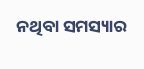ନଥିବା ସମସ୍ୟାର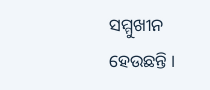ସମ୍ମୁଖୀନ ହେଉଛନ୍ତି ।